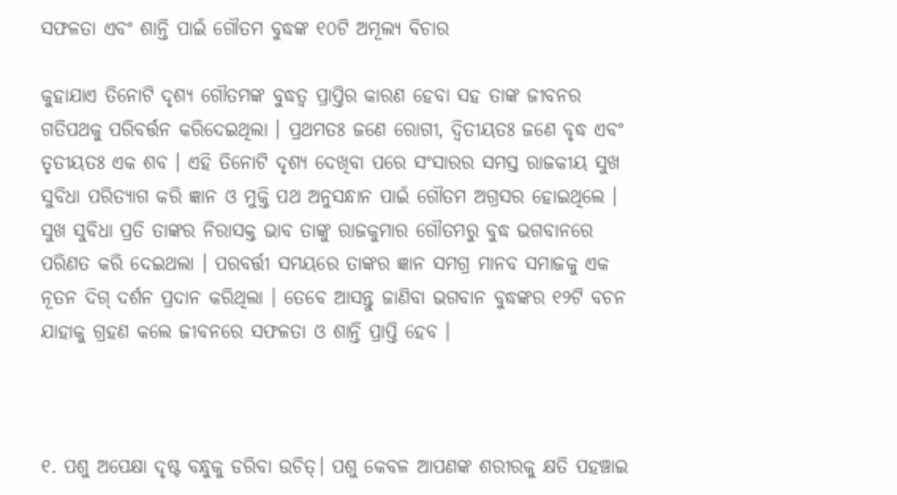ସଫଳତା ଏବଂ ଶାନ୍ତି ପାଇଁ ଗୌତମ ବୁଦ୍ଧଙ୍କ ୧୦ଟି ଅମୂଲ୍ୟ ବିଚାର

କୁହାଯାଏ ତିନୋଟି ଦୃଶ୍ୟ ଗୌତମଙ୍କ ବୁଦ୍ଧତ୍ୱ ପ୍ରାପ୍ତିର କାରଣ ହେବା ସହ ତାଙ୍କ ଜୀବନର ଗତିପଥକୁ ପରିବର୍ତ୍ତନ କରିଦେଇଥିଲା । ପ୍ରଥମତଃ ଜଣେ ରୋଗୀ, ଦ୍ୱିତୀୟତଃ ଜଣେ ବୃଦ୍ଧ ଏବଂ ତୃତୀୟତଃ ଏକ ଶବ । ଏହି ତିନୋଟି ଦୃଶ୍ୟ ଦେଖିବା ପରେ ସଂସାରର ସମସ୍ତ ରାଜକୀୟ ସୁଖ ସୁବିଧା ପରିତ୍ୟାଗ କରି ଜ୍ଞାନ ଓ ମୁକ୍ତି ପଥ ଅନୁସନ୍ଧାନ ପାଇଁ ଗୌତମ ଅଗ୍ରସର ହୋଇଥିଲେ । ସୁଖ ସୁବିଧା ପ୍ରତି ତାଙ୍କର ନିରାସକ୍ତ ଭାବ ତାଙ୍କୁ ରାଜକୁମାର ଗୌତମରୁ ବୁଦ୍ଧ ଭଗବାନରେ ପରିଣତ କରି ଦେଇଥଲା । ପରବର୍ତ୍ତୀ ସମୟରେ ତାଙ୍କର ଜ୍ଞାନ ସମଗ୍ର ମାନବ ସମାଜକୁ ଏକ ନୂତନ ଦିଗ୍ ଦର୍ଶନ ପ୍ରଦାନ କରିଥିଲା । ତେବେ ଆସନ୍ତୁ ଜାଣିବା ଭଗବାନ ବୁଦ୍ଧଙ୍କର ୧୨ଟି ବଚନ ଯାହାକୁ ଗ୍ରହଣ କଲେ ଜୀବନରେ ସଫଳତା ଓ ଶାନ୍ତି ପ୍ରାପ୍ତି ହେବ ।



୧. ପଶୁ ଅପେକ୍ଷା ଦୃଷ୍ଟ ବନ୍ଧୁକୁ ଡରିବା ଉଚିତ୍‍। ପଶୁ କେବଳ ଆପଣଙ୍କ ଶରୀରକୁ କ୍ଷତି ପହଞ୍ଚାଇ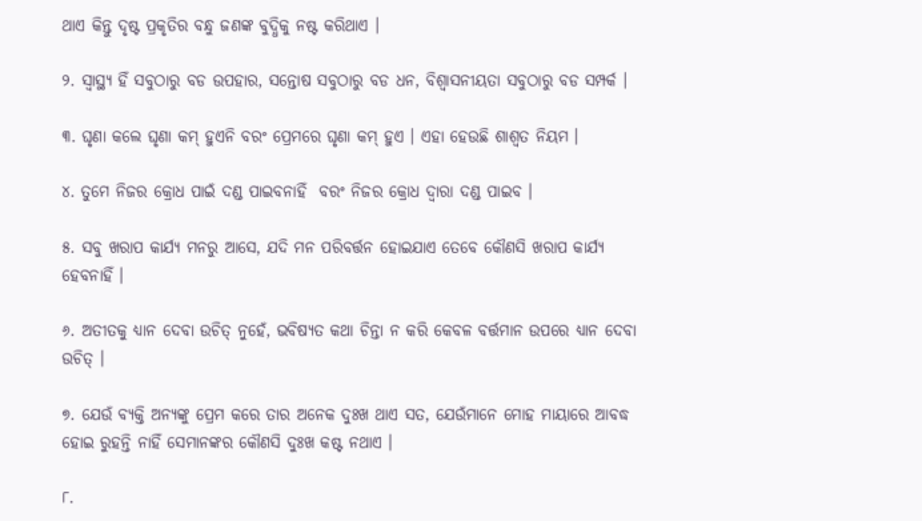ଥାଏ କିନ୍ତୁ ଦୃଷ୍ଟ ପ୍ରକୃତିର ବନ୍ଧୁ ଜଣଙ୍କ ବୁଦ୍ଧିକୁ ନଷ୍ଟ କରିଥାଏ ।

୨. ସ୍ବାସ୍ଥ୍ୟ ହିଁ ସବୁଠାରୁ ବଡ ଉପହାର, ସନ୍ତୋଷ ସବୁଠାରୁ ବଡ ଧନ, ବିଶ୍ୱାସନୀୟତା ସବୁଠାରୁ ବଡ ସମ୍ପର୍କ ।

୩. ଘୃଣା କଲେ ଘୃଣା କମ୍‍ ହୁଏନି ବରଂ ପ୍ରେମରେ ଘୃଣା କମ୍‍ ହୁଏ । ଏହା ହେଉଛି ଶାଶ୍ୱତ ନିୟମ ।

୪. ତୁମେ ନିଜର କ୍ରୋଧ ପାଇଁ ଦଣ୍ଡ ପାଇବନାହିଁ  ବରଂ ନିଜର କ୍ରୋଧ ଦ୍ୱାରା ଦଣ୍ଡ ପାଇବ ।

୫. ସବୁ ଖରାପ କାର୍ଯ୍ୟ ମନରୁ ଆସେ, ଯଦି ମନ ପରିବର୍ତ୍ତନ ହୋଇଯାଏ ତେବେ କୌଣସି ଖରାପ କାର୍ଯ୍ୟ ହେବନାହିଁ ।

୬. ଅତୀତକୁ ଧ୍ୟାନ ଦେବା ଉଚିତ୍‍ ନୁହେଁ, ଭବିଷ୍ୟତ କଥା ଚିନ୍ତା ନ କରି କେବଳ ବର୍ତ୍ତମାନ ଉପରେ ଧ୍ୟାନ ଦେବା ଉଚିତ୍‍ ।

୭. ଯେଉଁ ବ୍ୟକ୍ତି ଅନ୍ୟଙ୍କୁ ପ୍ରେମ କରେ ତାର ଅନେକ ଦୁଃଖ ଥାଏ ସତ, ଯେଉଁମାନେ ମୋହ ମାୟାରେ ଆବଦ୍ଧ ହୋଇ ରୁହନ୍ତି ନାହିଁ ସେମାନଙ୍କର କୌଣସି ଦୁଃଖ କଷ୍ଟ ନଥାଏ ।

୮.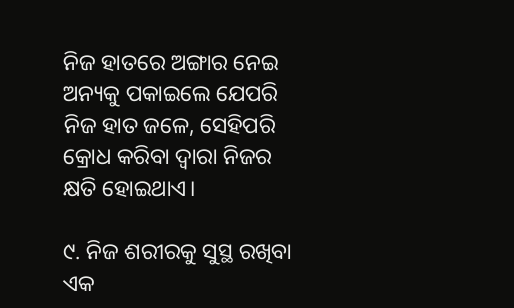ନିଜ ହାତରେ ଅଙ୍ଗାର ନେଇ ଅନ୍ୟକୁ ପକାଇଲେ ଯେପରି ନିଜ ହାତ ଜଳେ, ସେହିପରି କ୍ରୋଧ କରିବା ଦ୍ୱାରା ନିଜର କ୍ଷତି ହୋଇଥାଏ।

୯. ନିଜ ଶରୀରକୁ ସୁସ୍ଥ ରଖିବା ଏକ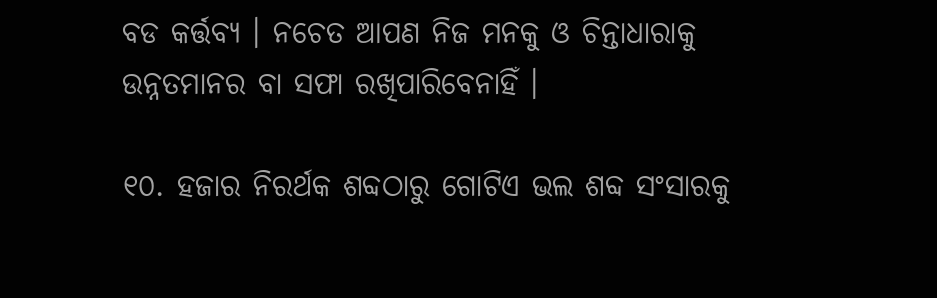ବଡ କର୍ତ୍ତବ୍ୟ । ନଚେତ ଆପଣ ନିଜ ମନକୁ ଓ ଚିନ୍ତାଧାରାକୁ ଉନ୍ନତମାନର ବା ସଫା ରଖିପାରିବେନାହିଁ ।

୧୦. ହଜାର ନିରର୍ଥକ ଶବ୍ଦଠାରୁ ଗୋଟିଏ ଭଲ ଶବ୍ଦ ସଂସାରକୁ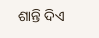ଶାନ୍ତି ଦିଏ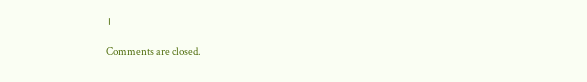।

Comments are closed.